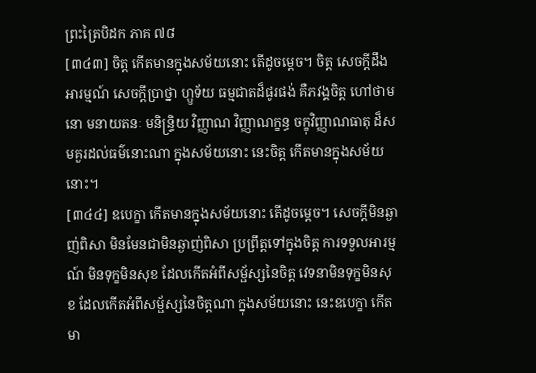ព្រះត្រៃបិដក ភាគ ៧៨
[៣៤៣] ចិត្ត កើតមានក្នុងសម័យនោះ តើដូចម្តេច។ ចិត្ត សេចក្តីដឹងអារម្មណ៍ សេចក្តីប្រាថ្នា ហ្ឫទ័យ ធម្មជាតដ៏ផូរផង់ គឺភវង្គចិត្ត ហៅថាមនោ មនាយតនៈ មនិន្ទ្រិយ វិញ្ញាណ វិញ្ញាណក្ខន្ធ ចក្ខុវិញ្ញាណធាតុ ដ៏សមគួរដល់ធម៌នោះណា ក្នុងសម័យនោះ នេះចិត្ត កើតមានក្នុងសម័យនោះ។
[៣៤៤] ឧបេក្ខា កើតមានក្នុងសម័យនោះ តើដូចម្តេច។ សេចក្តីមិនឆ្ងាញ់ពិសា មិនមែនជាមិនឆ្ងាញ់ពិសា ប្រព្រឹត្តទៅក្នុងចិត្ត ការទទួលអារម្មណ៍ មិនទុក្ខមិនសុខ ដែលកើតអំពីសម្ផ័ស្សនៃចិត្ត វេទនាមិនទុក្ខមិនសុខ ដែលកើតអំពីសម្ផ័ស្សនៃចិត្តណា ក្នុងសម័យនោះ នេះឧបេក្ខា កើតមា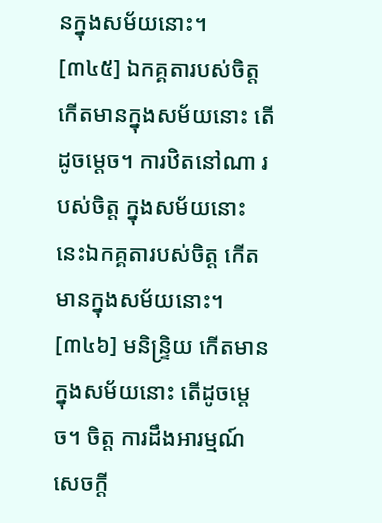នក្នុងសម័យនោះ។
[៣៤៥] ឯកគ្គតារបស់ចិត្ត កើតមានក្នុងសម័យនោះ តើដូចម្តេច។ ការឋិតនៅណា របស់ចិត្ត ក្នុងសម័យនោះ នេះឯកគ្គតារបស់ចិត្ត កើតមានក្នុងសម័យនោះ។
[៣៤៦] មនិន្ទ្រិយ កើតមានក្នុងសម័យនោះ តើដូចម្តេច។ ចិត្ត ការដឹងអារម្មណ៍ សេចក្តី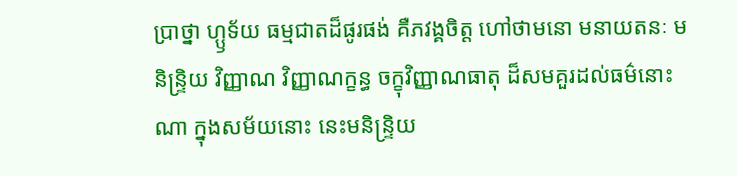ប្រាថ្នា ហ្ឫទ័យ ធម្មជាតដ៏ផូរផង់ គឺភវង្គចិត្ត ហៅថាមនោ មនាយតនៈ មនិន្ទ្រិយ វិញ្ញាណ វិញ្ញាណក្ខន្ធ ចក្ខុវិញ្ញាណធាតុ ដ៏សមគួរដល់ធម៌នោះណា ក្នុងសម័យនោះ នេះមនិន្ទ្រិយ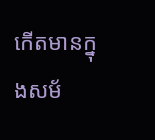កើតមានក្នុងសម័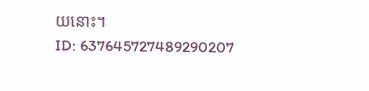យនោះ។
ID: 637645727489290207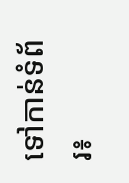ទៅកាន់ទំព័រ៖